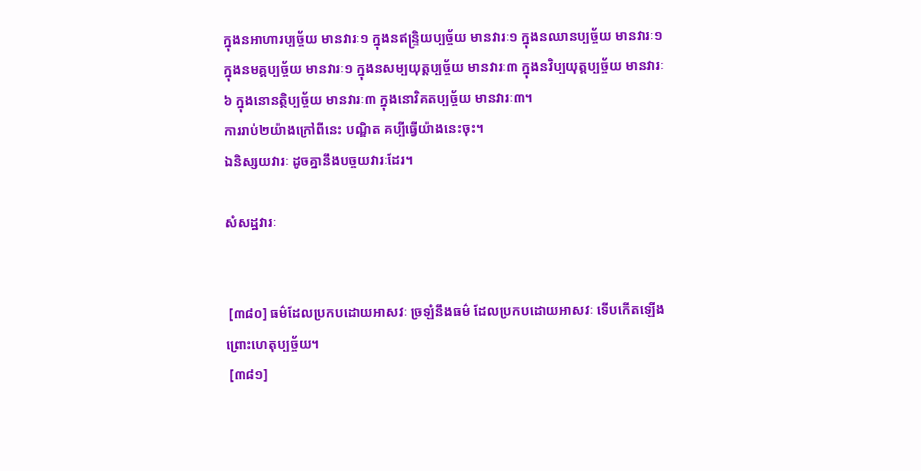ក្នុងនអាហារប្បច្ច័យ មានវារៈ១ ក្នុងនឥន្រ្ទិយប្បច្ច័យ មានវារៈ១ ក្នុងនឈានប្បច្ច័យ មានវារៈ១ ក្នុងនមគ្គប្បច្ច័យ មានវារៈ១ ក្នុងនសម្បយុត្តប្បច្ច័យ មានវារៈ៣ ក្នុងនវិប្បយុត្តប្បច្ច័យ មានវារៈ៦ ក្នុងនោនត្ថិប្បច្ច័យ មានវារៈ៣ ក្នុងនោវិគតប្បច្ច័យ មានវារៈ៣។
ការរាប់២យ៉ាងក្រៅពីនេះ បណ្ឌិត គប្បីធ្វើយ៉ាងនេះចុះ។
ឯនិស្សយវារៈ ដូចគ្នានឹងបច្ចយវារៈដែរ។

សំសដ្ឋវារៈ


 [៣៨០] ធម៌ដែលប្រកបដោយអាសវៈ ច្រឡំនឹងធម៌ ដែលប្រកបដោយអាសវៈ ទើបកើតឡើង ព្រោះហេតុប្បច្ច័យ។
 [៣៨១]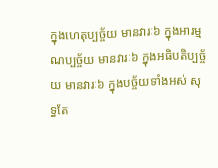ក្នុងហេតុប្បច្ច័យ មានវារៈ៦ ក្នុងអារម្មណប្បច្ច័យ មានវារៈ៦ ក្នុងអធិបតិប្បច្ច័យ មានវារៈ៦ ក្នុងបច្ច័យទាំងអស់ សុទ្ធតែ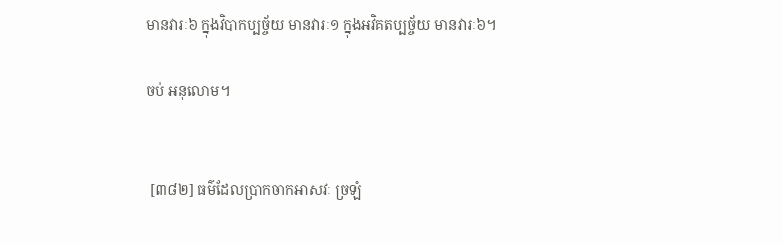មានវារៈ៦ ក្នុងវិបាកប្បច្ច័យ មានវារៈ១ ក្នុងអវិគតប្បច្ច័យ មានវារៈ៦។

ចប់ អនុលោម។


 [៣៨២] ធម៌ដែលប្រាកចាកអាសវៈ ច្រឡំ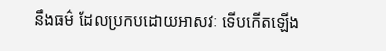នឹងធម៌ ដែលប្រកបដោយអាសវៈ ទើបកើតឡើង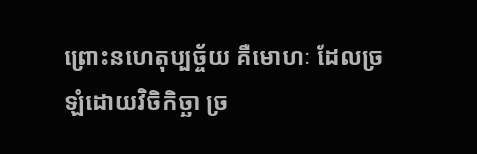ព្រោះនហេតុប្បច្ច័យ គឺមោហៈ ដែលច្រឡំដោយវិចិកិច្ឆា ច្រ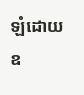ឡំដោយឧ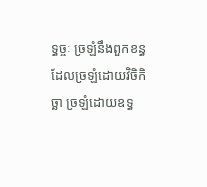ទ្ធច្ចៈ ច្រឡំនឹងពួកខន្ធ ដែលច្រឡំដោយវិចិកិច្ឆា ច្រឡំដោយឧទ្ធ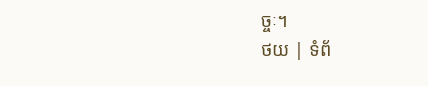ច្ចៈ។
ថយ | ទំព័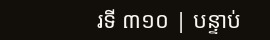រទី ៣១០ | បន្ទាប់